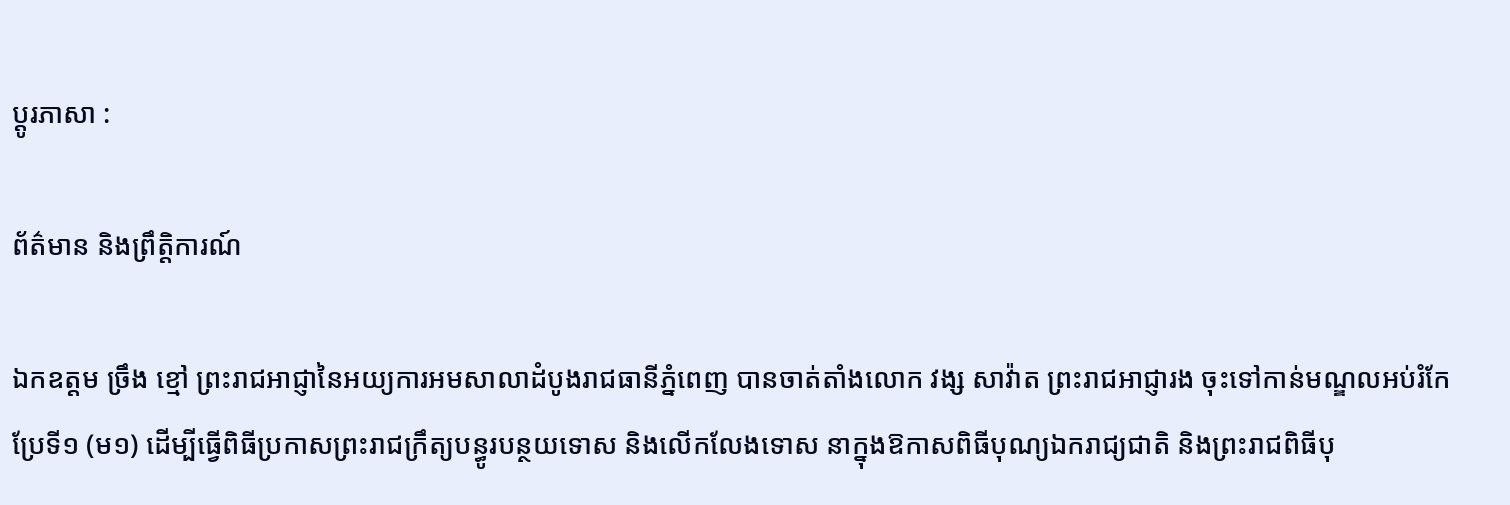ប្ដូរភាសា :

ព័ត៌មាន និងព្រឹត្តិការណ៍

ឯកឧត្តម ច្រឹង ខ្មៅ ព្រះរាជអាជ្ញានៃអយ្យការអមសាលាដំបូងរាជធានីភ្នំពេញ បានចាត់តាំងលោក វង្ស សាវ៉ាត ព្រះរាជអាជ្ញារង ចុះទៅកាន់មណ្ឌលអប់រំកែប្រែទី១ (ម១) ដើម្បីធ្វើពិធីប្រកាសព្រះរាជក្រឹត្យបន្ធូរបន្ថយទោស និងលើកលែងទោស នាក្នុងឱកាសពិធីបុណ្យឯករាជ្យជាតិ និងព្រះរាជពិធីបុ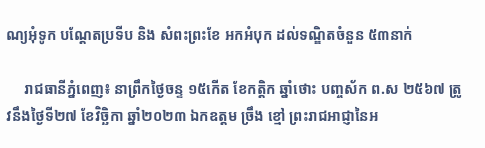ណ្យអុំទូក បណ្តែតប្រទីប និង សំពះព្រះខែ អកអំបុក ដល់ទណ្ឌិតចំនួន ៥៣នាក់

     រាជធានីភ្នំពេញ៖ នាព្រឹកថ្ងៃចន្ទ ១៥កើត ខែកត្តិក ឆ្នាំថោះ បញ្ចស័ក ព.ស ២៥៦៧ ត្រូវនឹងថ្ងៃទី២៧ ខែវិច្ឆិកា ឆ្នាំ២០២៣ ឯកឧត្តម ច្រឹង ខ្មៅ ព្រះរាជអាជ្ញានៃអ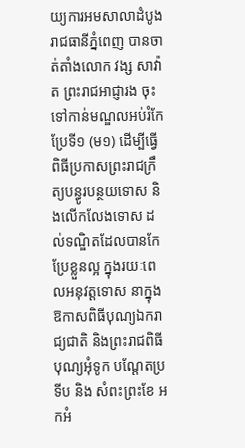យ្យការអមសាលាដំបូងរាជធានីភ្នំពេញ បានចាត់តាំងលោក វង្ស សាវ៉ាត ព្រះរាជអាជ្ញារង ចុះទៅកាន់មណ្ឌលអប់រំកែប្រែទី១ (ម១) ដើម្បីធ្វើពិធីប្រកាសព្រះរាជក្រឹត្យបន្ធូរបន្ថយទោស និងលើកលែងទោស ដល់ទណ្ឌិតដែលបានកែប្រែខ្លួនល្អ ក្នុងរយៈពេលអនុវត្តទោស នាក្នុងឱកាសពិធីបុណ្យឯករាជ្យជាតិ និងព្រះរាជពិធីបុណ្យអុំទូក បណ្តែតប្រទីប និង សំពះព្រះខែ អកអំ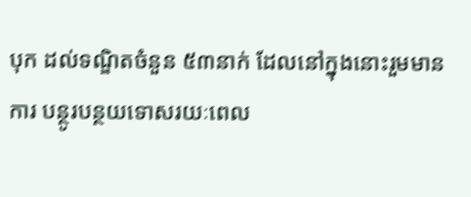បុក ដល់ទណ្ឌិតចំនួន ៥៣នាក់ ដែលនៅក្នុងនោះរួមមាន ការ បន្ថូរបន្ថយទោសរយៈពេល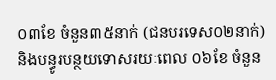០៣ខែ ចំនួន៣៥នាក់ (ជនបរទេស០២នាក់) និងបន្ធូរបន្ថយទោសរយៈពេល ០៦ខែ ចំនួន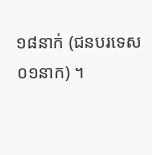១៨នាក់ (ជនបរទេស០១នាក) ។